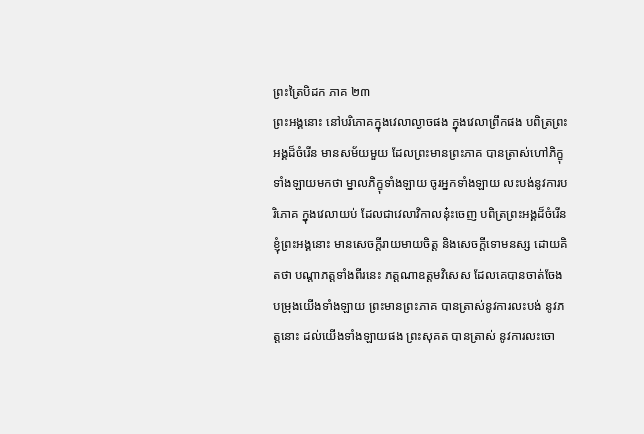ព្រះត្រៃបិដក ភាគ ២៣
ព្រះអង្គនោះ នៅបរិភោគក្នុងវេលាល្ងាចផង ក្នុងវេលាព្រឹកផង បពិត្រព្រះអង្គដ៏ចំរើន មានសម័យមួយ ដែលព្រះមានព្រះភាគ បានត្រាស់ហៅភិក្ខុទាំងឡាយមកថា ម្នាលភិក្ខុទាំងឡាយ ចូរអ្នកទាំងឡាយ លះបង់នូវការបរិភោគ ក្នុងវេលាយប់ ដែលជាវេលាវិកាលនុ៎ះចេញ បពិត្រព្រះអង្គដ៏ចំរើន ខ្ញុំព្រះអង្គនោះ មានសេចក្តីរាយមាយចិត្ត និងសេចក្តីទោមនស្ស ដោយគិតថា បណ្តាភត្តទាំងពីរនេះ ភត្តណាឧត្តមវិសេស ដែលគេបានចាត់ចែង បម្រុងយើងទាំងឡាយ ព្រះមានព្រះភាគ បានត្រាស់នូវការលះបង់ នូវភត្តនោះ ដល់យើងទាំងឡាយផង ព្រះសុគត បានត្រាស់ នូវការលះចោ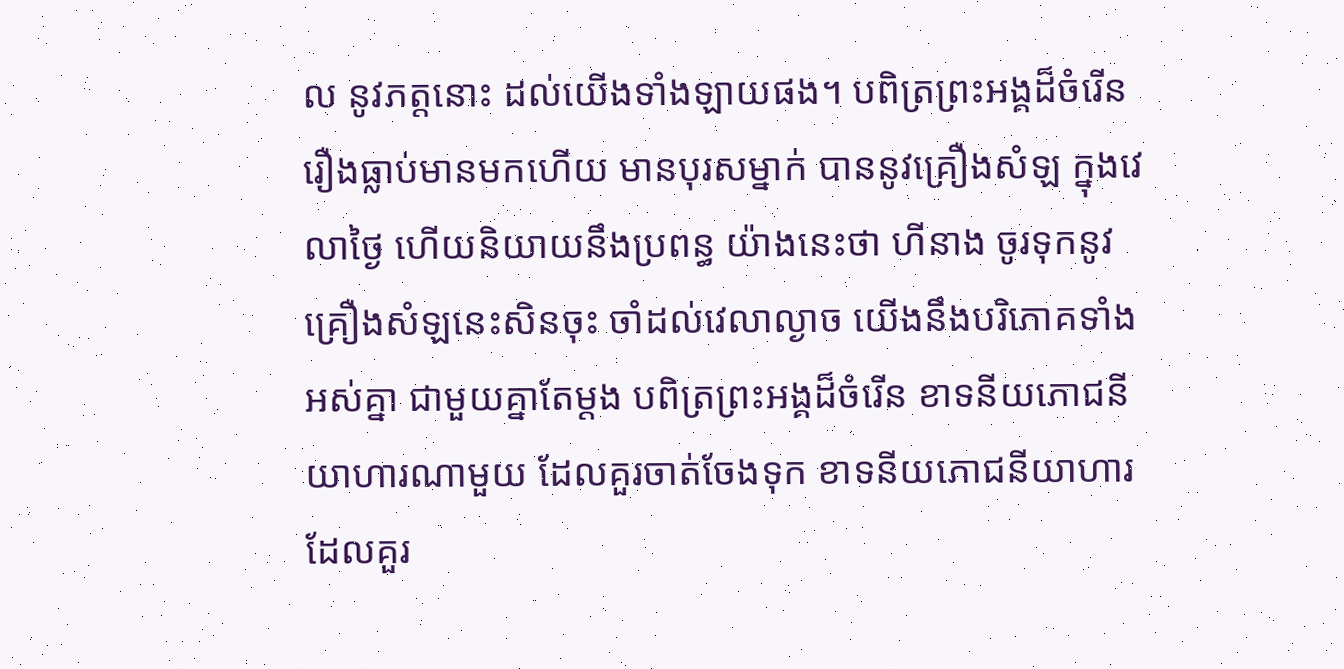ល នូវភត្តនោះ ដល់យើងទាំងឡាយផង។ បពិត្រព្រះអង្គដ៏ចំរើន រឿងធ្លាប់មានមកហើយ មានបុរសម្នាក់ បាននូវគ្រឿងសំឡ ក្នុងវេលាថ្ងៃ ហើយនិយាយនឹងប្រពន្ធ យ៉ាងនេះថា ហីនាង ចូរទុកនូវគ្រឿងសំឡនេះសិនចុះ ចាំដល់វេលាល្ងាច យើងនឹងបរិភោគទាំងអស់គ្នា ជាមួយគ្នាតែម្តង បពិត្រព្រះអង្គដ៏ចំរើន ខាទនីយភោជនីយាហារណាមួយ ដែលគួរចាត់ចែងទុក ខាទនីយភោជនីយាហារ ដែលគួរ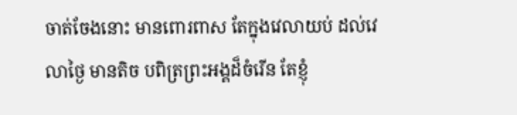ចាត់ចែងនោះ មានពោរពាស តែក្នុងវេលាយប់ ដល់វេលាថ្ងៃ មានតិច បពិត្រព្រះអង្គដ៏ចំរើន តែខ្ញុំ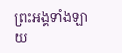ព្រះអង្គទាំងឡាយ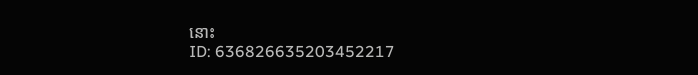នោះ
ID: 636826635203452217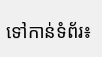ទៅកាន់ទំព័រ៖